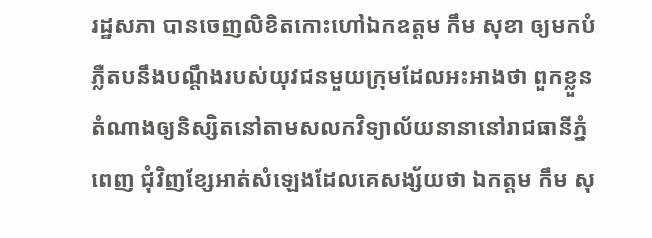រដ្ឋសភា បានចេញលិខិតកោះហៅឯកឧត្តម កឹម សុខា ឲ្យមកបំភ្លឺតបនឹងបណ្តឹងរបស់យុវជនមួយក្រុមដែលអះអាងថា ពួកខ្លួនតំណាងឲ្យនិស្សិតនៅតាមសលកវិទ្យាល័យនានានៅរាជធានីភ្នំពេញ ជុំវិញខ្សែអាត់សំឡេងដែលគេសង្ស័យថា ឯកត្តម កឹម សុ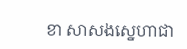ខា សាសងស្នេហាជា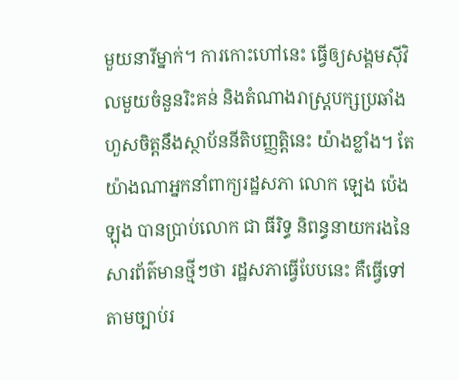មួយនារីម្នាក់។ ការកោះហៅនេះ ធ្វើឲ្យសង្គមស៊ីវិលមួយចំនួនរិះគន់ និងតំណាងរាស្ត្របក្សប្រឆាំងហួសចិត្តនឹងស្ថាប័ននីតិបញ្ញត្តិនេះ យ៉ាងខ្លាំង។ តែយ៉ាងណាអ្នកនាំពាក្យរដ្ឋសភា លោក ឡេង ប៉េងឡុង បានប្រាប់លោក ជា ធីរិទ្ធ និពន្ធនាយករងនៃសារព័ត៌មានថ្មីៗថា រដ្ឋសភាធ្វើបែបនេះ គឺធ្វើទៅតាមច្បាប់រ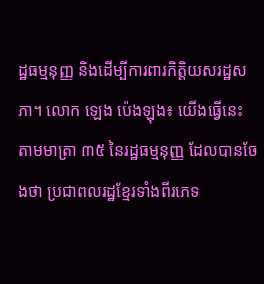ដ្ឋធម្មនុញ្ញ និងដើម្បីការពារកិត្តិយសរដ្ឋសភា។ លោក ឡេង ប៉េងឡុង៖ យើងធ្វើនេះ តាមមាត្រា ៣៥ នៃរដ្ឋធម្មនុញ្ញ ដែលបានចែងថា ប្រជាពលរដ្ឋខ្មែរទាំងពីរភេទ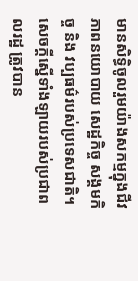មានសិទ្ធិចូលរួមយ៉ាងសកម្មក្នុងជីវភាពនយោបាយ សេដ្ឋកិច្ច សង្គមកិច្ច និង វប្បធម៌របស់ប្រទេសជាតិ។ សេចក្ដីស្នើទាំងឡាយរបស់ប្រជាពលរដ្ឋ ត្រូវបាន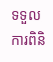ទទួលការពិនិ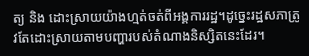ត្យ និង ដោះស្រាយយ៉ាងហ្មត់ចត់ពីអង្គការរដ្ឋ។ដូច្នេះរដ្ឋសភាត្រូវតែដោះស្រាយតាមបញ្ហារបស់តំណាងនិស្សិតនេះដែរ។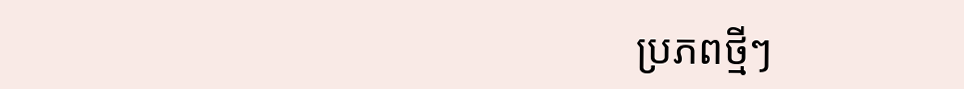ប្រភពថ្មីៗ